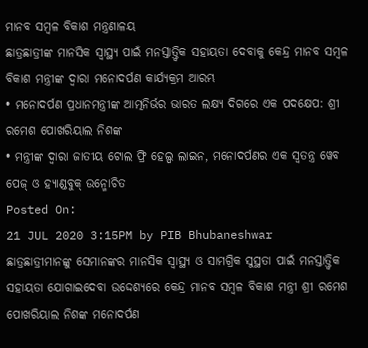ମାନବ ସମ୍ବଳ ବିକାଶ ମନ୍ତ୍ରଣାଳୟ
ଛାତ୍ରଛାତ୍ରୀଙ୍କ ମାନସିକ ସ୍ୱାସ୍ଥ୍ୟ ପାଇଁ ମନସ୍ତାତ୍ତ୍ୱିକ ସହାୟତା ଦେବାକୁ କେନ୍ଦ୍ର ମାନବ ସମ୍ବଳ ବିକାଶ ମନ୍ତ୍ରୀଙ୍କ ଦ୍ୱାରା ମନୋଦର୍ପଣ କାର୍ଯ୍ୟକ୍ରମ ଆରମ୍ଭ
• ମନୋଦର୍ପଣ ପ୍ରଧାନମନ୍ତ୍ରୀଙ୍କ ଆତ୍ମନିର୍ଭର ଭାରତ ଲକ୍ଷ୍ୟ ଦିଗରେ ଏକ ପଦକ୍ଷେପ: ଶ୍ରୀ ରମେଶ ପୋଖରିୟାଲ ନିଶଙ୍କ
• ମନ୍ତ୍ରୀଙ୍କ ଦ୍ୱାରା ଜାତୀୟ ଟୋଲ ଫ୍ରି ହେଲ୍ପ ଲାଇନ, ମନୋଦର୍ପଣର ଏକ ସ୍ୱତନ୍ତ୍ର ୱେବ ପେଜ୍ ଓ ହ୍ୟାଣ୍ଡବୁକ୍ ଉନ୍ମୋଚିତ
Posted On:
21 JUL 2020 3:15PM by PIB Bhubaneshwar
ଛାତ୍ରଛାତ୍ରୀମାନଙ୍କୁ ସେମାନଙ୍କର ମାନସିକ ସ୍ୱାସ୍ଥ୍ୟ ଓ ସାମଗ୍ରିକ ସୁସ୍ଥତା ପାଇଁ ମନସ୍ତାତ୍ତ୍ୱିକ ସହାୟତା ଯୋଗାଇଦେବା ଉଦ୍ଦେଶ୍ୟରେ କେନ୍ଦ୍ର ମାନବ ସମ୍ବଳ ବିକାଶ ମନ୍ତ୍ରୀ ଶ୍ରୀ ରମେଶ ପୋଖରିୟାଲ ନିଶଙ୍କ ମନୋଦର୍ପଣ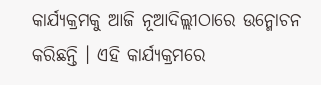କାର୍ଯ୍ୟକ୍ରମକୁ ଆଜି ନୂଆଦିଲ୍ଲୀଠାରେ ଉନ୍ମୋଚନ କରିଛନ୍ତି । ଏହି କାର୍ଯ୍ୟକ୍ରମରେ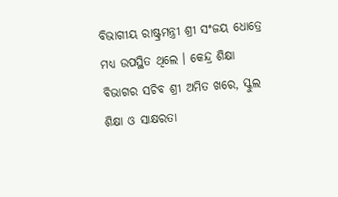ବିଭାଗୀୟ ରାଷ୍ଟ୍ରମନ୍ତ୍ରୀ ଶ୍ରୀ ସଂଜୟ ଧୋତ୍ରେ ମଧ୍ୟ ଉପସ୍ଥିତ ଥିଲେ । କେନ୍ଦ୍ର ଶିକ୍ଷା ବିଭାଗର ସଚିବ ଶ୍ରୀ ଅମିତ ଖରେ, ସ୍କୁଲ ଶିକ୍ଷା ଓ ସାକ୍ଷରତା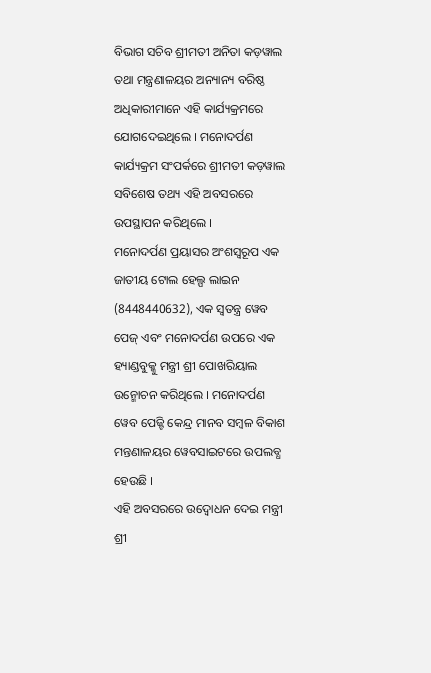ବିଭାଗ ସଚିବ ଶ୍ରୀମତୀ ଅନିତା କଡ଼ୱାଲ ତଥା ମନ୍ତ୍ରଣାଳୟର ଅନ୍ୟାନ୍ୟ ବରିଷ୍ଠ ଅଧିକାରୀମାନେ ଏହି କାର୍ଯ୍ୟକ୍ରମରେ ଯୋଗଦେଇଥିଲେ । ମନୋଦର୍ପଣ କାର୍ଯ୍ୟକ୍ରମ ସଂପର୍କରେ ଶ୍ରୀମତୀ କଡ଼ୱାଲ ସବିଶେଷ ତଥ୍ୟ ଏହି ଅବସରରେ ଉପସ୍ଥାପନ କରିଥିଲେ ।
ମନୋଦର୍ପଣ ପ୍ରୟାସର ଅଂଶସ୍ୱରୂପ ଏକ ଜାତୀୟ ଟୋଲ ହେଲ୍ପ ଲାଇନ (8448440632), ଏକ ସ୍ୱତନ୍ତ୍ର ୱେବ ପେଜ୍ ଏବଂ ମନୋଦର୍ପଣ ଉପରେ ଏକ ହ୍ୟାଣ୍ଡବୁକ୍କୁ ମନ୍ତ୍ରୀ ଶ୍ରୀ ପୋଖରିୟାଲ ଉନ୍ମୋଚନ କରିଥିଲେ । ମନୋଦର୍ପଣ ୱେବ ପେଜ୍ଟି କେନ୍ଦ୍ର ମାନବ ସମ୍ବଳ ବିକାଶ ମନ୍ତଣାଳୟର ୱେବସାଇଟରେ ଉପଲବ୍ଧ ହେଉଛି ।
ଏହି ଅବସରରେ ଉଦ୍ବୋଧନ ଦେଇ ମନ୍ତ୍ରୀ ଶ୍ରୀ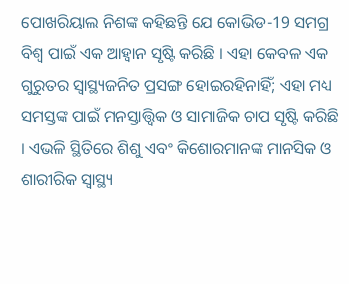ପୋଖରିୟାଲ ନିଶଙ୍କ କହିଛନ୍ତି ଯେ କୋଭିଡ-19 ସମଗ୍ର ବିଶ୍ୱ ପାଇଁ ଏକ ଆହ୍ୱାନ ସୃଷ୍ଟି କରିଛି । ଏହା କେବଳ ଏକ ଗୁରୁତର ସ୍ୱାସ୍ଥ୍ୟଜନିତ ପ୍ରସଙ୍ଗ ହୋଇରହିନାହିଁ; ଏହା ମଧ୍ୟ ସମସ୍ତଙ୍କ ପାଇଁ ମନସ୍ତାତ୍ତ୍ୱିକ ଓ ସାମାଜିକ ଚାପ ସୃଷ୍ଟି କରିଛି । ଏଭଳି ସ୍ଥିତିରେ ଶିଶୁ ଏବଂ କିଶୋରମାନଙ୍କ ମାନସିକ ଓ ଶାରୀରିକ ସ୍ୱାସ୍ଥ୍ୟ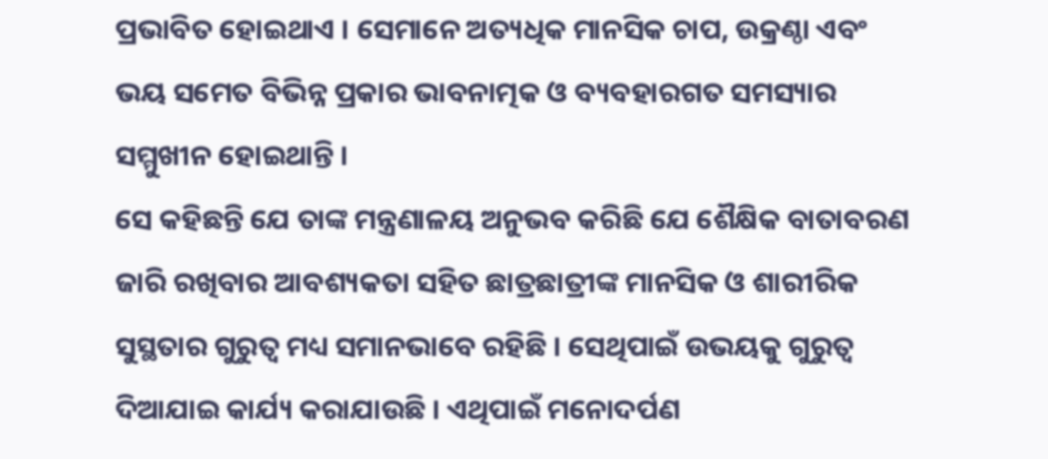ପ୍ରଭାବିତ ହୋଇଥାଏ । ସେମାନେ ଅତ୍ୟଧିକ ମାନସିକ ଚାପ, ଉକ୍ରଣ୍ଠା ଏବଂ ଭୟ ସମେତ ବିଭିନ୍ନ ପ୍ରକାର ଭାବନାତ୍ମକ ଓ ବ୍ୟବହାରଗତ ସମସ୍ୟାର ସମ୍ମୁଖୀନ ହୋଇଥାନ୍ତି ।
ସେ କହିଛନ୍ତି ଯେ ତାଙ୍କ ମନ୍ତ୍ରଣାଳୟ ଅନୁଭବ କରିଛି ଯେ ଶୈକ୍ଷିକ ବାତାବରଣ ଜାରି ରଖିବାର ଆବଶ୍ୟକତା ସହିତ ଛାତ୍ରଛାତ୍ରୀଙ୍କ ମାନସିକ ଓ ଶାରୀରିକ ସୁସ୍ଥତାର ଗୁରୁତ୍ୱ ମଧ୍ୟ ସମାନଭାବେ ରହିଛି । ସେଥିପାଇଁ ଉଭୟକୁ ଗୁରୁତ୍ୱ ଦିଆଯାଇ କାର୍ଯ୍ୟ କରାଯାଉଛି । ଏଥିପାଇଁ ମନୋଦର୍ପଣ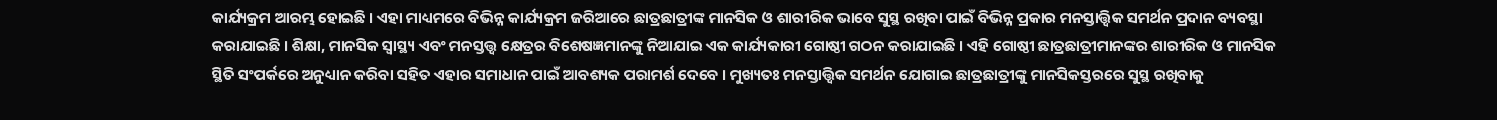କାର୍ଯ୍ୟକ୍ରମ ଆରମ୍ଭ ହୋଇଛି । ଏହା ମାଧ୍ୟମରେ ବିଭିନ୍ନ କାର୍ଯ୍ୟକ୍ରମ ଜରିଆରେ ଛାତ୍ରଛାତ୍ରୀଙ୍କ ମାନସିକ ଓ ଶାରୀରିକ ଭାବେ ସୁସ୍ଥ ରଖିବା ପାଇଁ ବିଭିନ୍ନ ପ୍ରକାର ମନସ୍ତାତ୍ତ୍ୱିକ ସମର୍ଥନ ପ୍ରଦାନ ବ୍ୟବସ୍ଥା କରାଯାଇଛି । ଶିକ୍ଷା, ମାନସିକ ସ୍ୱାସ୍ଥ୍ୟ ଏବଂ ମନସ୍ତତ୍ତ୍ୱ କ୍ଷେତ୍ରର ବିଶେଷଜ୍ଞମାନଙ୍କୁ ନିଆଯାଇ ଏକ କାର୍ଯ୍ୟକାରୀ ଗୋଷ୍ଠୀ ଗଠନ କରାଯାଇଛି । ଏହି ଗୋଷ୍ଠୀ ଛାତ୍ରଛାତ୍ରୀମାନଙ୍କର ଶାରୀରିକ ଓ ମାନସିକ ସ୍ଥିତି ସଂପର୍କରେ ଅନୁଧ୍ୟାନ କରିବା ସହିତ ଏହାର ସମାଧାନ ପାଇଁ ଆବଶ୍ୟକ ପରାମର୍ଶ ଦେବେ । ମୁଖ୍ୟତଃ ମନସ୍ତାତ୍ତ୍ୱିକ ସମର୍ଥନ ଯୋଗାଇ ଛାତ୍ରଛାତ୍ରୀଙ୍କୁ ମାନସିକସ୍ତରରେ ସୁସ୍ଥ ରଖିବାକୁ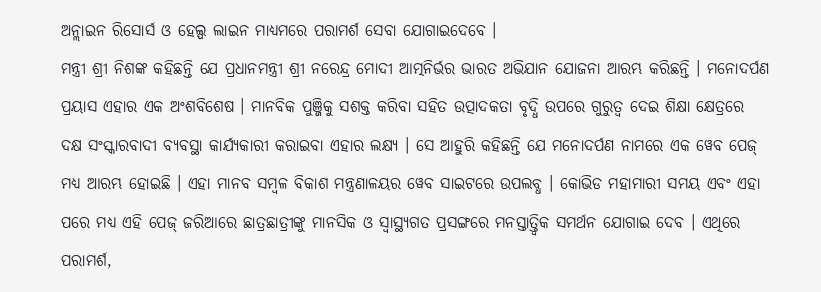ଅନ୍ଲାଇନ ରିସୋର୍ସ ଓ ହେଲ୍ପ ଲାଇନ ମାଧ୍ୟମରେ ପରାମର୍ଶ ସେବା ଯୋଗାଇଦେବେ ।
ମନ୍ତ୍ରୀ ଶ୍ରୀ ନିଶଙ୍କ କହିଛନ୍ତି ଯେ ପ୍ରଧାନମନ୍ତ୍ରୀ ଶ୍ରୀ ନରେନ୍ଦ୍ର ମୋଦୀ ଆତ୍ମନିର୍ଭର ଭାରତ ଅଭିଯାନ ଯୋଜନା ଆରମ୍ଭ କରିଛନ୍ତି । ମନୋଦର୍ପଣ ପ୍ରୟାସ ଏହାର ଏକ ଅଂଶବିଶେଷ । ମାନବିକ ପୁଞ୍ଜିକୁ ସଶକ୍ତ କରିବା ସହିତ ଉତ୍ପାଦକତା ବୃଦ୍ଧି ଉପରେ ଗୁରୁତ୍ୱ ଦେଇ ଶିକ୍ଷା କ୍ଷେତ୍ରରେ ଦକ୍ଷ ସଂସ୍କାରବାଦୀ ବ୍ୟବସ୍ଥା କାର୍ଯ୍ୟକାରୀ କରାଇବା ଏହାର ଲକ୍ଷ୍ୟ । ସେ ଆହୁରି କହିଛନ୍ତି ଯେ ମନୋଦର୍ପଣ ନାମରେ ଏକ ୱେବ ପେଜ୍ ମଧ୍ୟ ଆରମ୍ଭ ହୋଇଛି । ଏହା ମାନବ ସମ୍ବଳ ବିକାଶ ମନ୍ତ୍ରଣାଳୟର ୱେବ ସାଇଟରେ ଉପଲବ୍ଧ । କୋଭିଡ ମହାମାରୀ ସମୟ ଏବଂ ଏହା ପରେ ମଧ୍ୟ ଏହି ପେଜ୍ ଜରିଆରେ ଛାତ୍ରଛାତ୍ରୀଙ୍କୁ ମାନସିକ ଓ ସ୍ୱାସ୍ଥ୍ୟଗତ ପ୍ରସଙ୍ଗରେ ମନସ୍ତାତ୍ତ୍ୱିକ ସମର୍ଥନ ଯୋଗାଇ ଦେବ । ଏଥିରେ ପରାମର୍ଶ,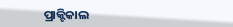ପ୍ରାକ୍ଟିକାଲ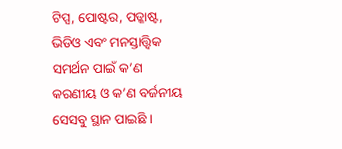ଟିପ୍ସ, ପୋଷ୍ଟର, ପଡ୍କାଷ୍ଟ, ଭିଡିଓ ଏବଂ ମନସ୍ତାତ୍ତ୍ୱିକ ସମର୍ଥନ ପାଇଁ କ’ଣ କରଣୀୟ ଓ କ’ଣ ବର୍ଜନୀୟ ସେସବୁ ସ୍ଥାନ ପାଇଛି ।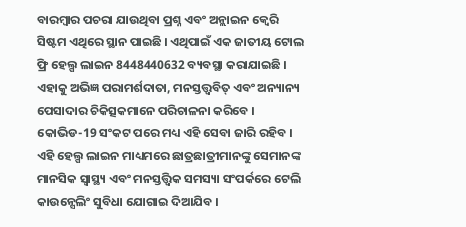ବାରମ୍ବାର ପଚରା ଯାଉଥିବା ପ୍ରଶ୍ନ ଏବଂ ଅନ୍ଲାଇନ କ୍ୱେରି ସିଷ୍ଟମ ଏଥିରେ ସ୍ଥାନ ପାଇଛି । ଏଥିପାଇଁ ଏକ ଜାତୀୟ ଟୋଲ ଫ୍ରି ହେଲ୍ପ ଲାଇନ 8448440632 ବ୍ୟବସ୍ଥା କରାଯାଇଛି । ଏହାକୁ ଅଭିଜ୍ଞ ପରାମର୍ଶଦାତା, ମନସ୍ତତ୍ତ୍ୱବିତ୍ ଏବଂ ଅନ୍ୟାନ୍ୟ ପେସାଦାର ଚିକିତ୍ସକମାନେ ପରିଚାଳନା କରିବେ । କୋଭିଡ-19 ସଂକଟ ପରେ ମଧ୍ୟ ଏହି ସେବା ଜାରି ରହିବ । ଏହି ହେଲ୍ପ ଲାଇନ ମାଧ୍ୟମରେ ଛାତ୍ରଛାତ୍ରୀମାନଙ୍କୁ ସେମାନଙ୍କ ମାନସିକ ସ୍ୱାସ୍ଥ୍ୟ ଏବଂ ମନସ୍ତତ୍ତ୍ୱିକ ସମସ୍ୟା ସଂପର୍କରେ ଟେଲି କାଉନ୍ସେଲିଂ ସୁବିଧା ଯୋଗାଇ ଦିଆଯିବ ।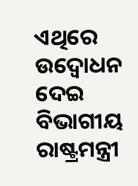ଏଥିରେ ଉଦ୍ବୋଧନ ଦେଇ ବିଭାଗୀୟ ରାଷ୍ଟ୍ରମନ୍ତ୍ରୀ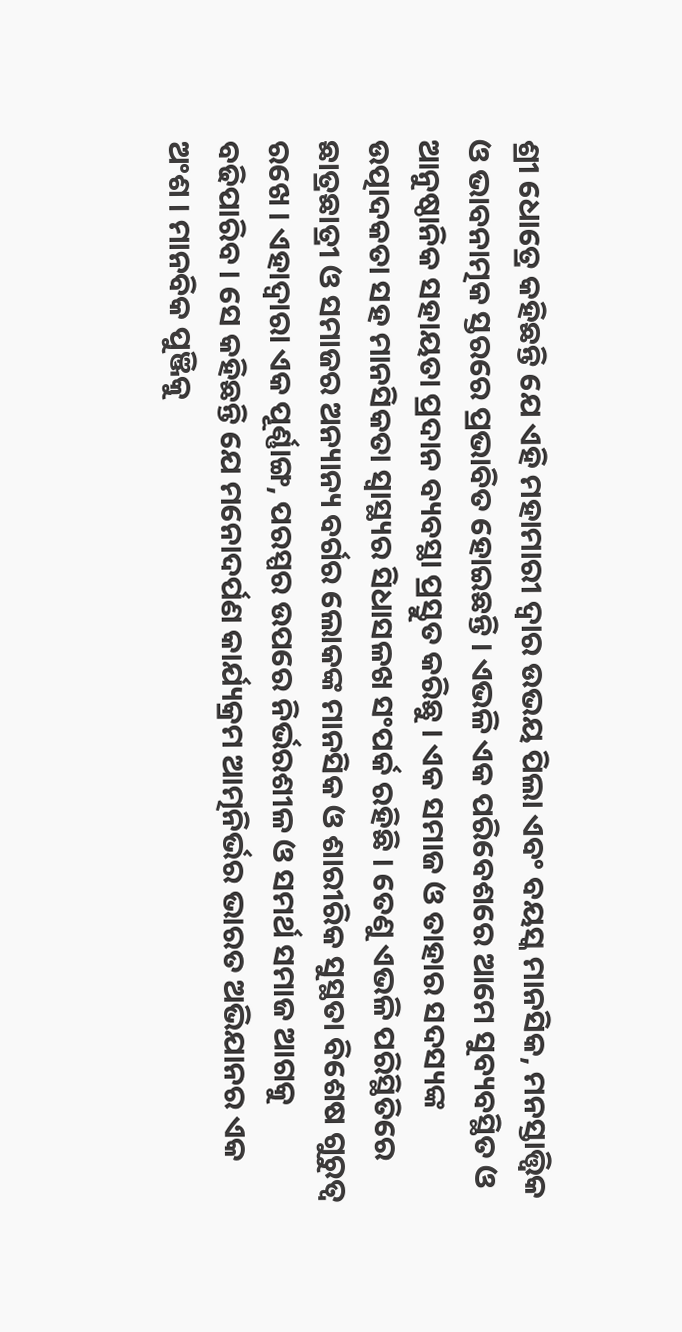ଶ୍ରୀ ଧୋତ୍ରେ କହିଛନ୍ତି ଯେ ଏହି ମହାମାରୀ ଦ୍ୱାର ଉଭୟ ପିଲା ଏବଂ ବୟସ୍କ ମାନସିକ, ମନସ୍ତାତ୍ତ୍ୱିକ ଓ ଭାବନାତ୍ମକ ସ୍ତରରେ ପ୍ରଭାବିତ ହୋଇଛନ୍ତି । ଏଭଳି ଏକ ପରିବେଶରେ ଆମେ ସୁବ୍ୟବସ୍ଥିତ ଓ ଆନୁଷ୍ଠାନିକ ସହାୟତା ପ୍ରଦାନ ବ୍ୟବସ୍ଥା ପ୍ରସ୍ତୁତ କରିଛୁ । ଏକ ସମାଜ ଓ ତାହାର ସଦସ୍ୟଙ୍କ ଉତ୍ପାଦକତା ସହ ମାନସିକତା ସ୍ୱାସ୍ଥ୍ୟର ସିଧାସଳଖ ସଂପର୍କ ରହିଛି । ତେଣୁ ଏଭଳି ପରିସ୍ଥିତିରେ ଛାତ୍ରଛାତ୍ରୀ ଓ ସମାଜର ଅନ୍ୟାନ୍ୟ ବର୍ଗର ଲୋକଙ୍କ ମାନସିକ ଓ ଶାରୀରିକ ସୁସ୍ଥତା ବିଶେଷ ଗୁରୁତ୍ୱ ରଖେ । ଏହାଦ୍ୱାରା ଏକ ପୂର୍ଣ୍ଣାଙ୍ଗ, ପରସ୍ପର ଉପରେ ନିର୍ଭରଶୀଳ ଓ ସମର୍ଥ ସମାଜ ଆଗକୁ ବଢିପାରିବ । ସେ କହିଛନ୍ତି ଯେ ମନୋଦର୍ପଣ କାର୍ଯ୍ୟକ୍ରମ ଆତ୍ମନିର୍ଭର ଭାରତ ଅଭିଯାନର ଏକ ଅଂଶ । ମାନବିକ ପୁଞ୍ଜିକୁ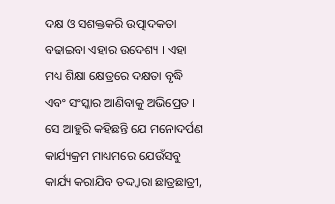ଦକ୍ଷ ଓ ସଶକ୍ତକରି ଉତ୍ପାଦକତା ବଢାଇବା ଏହାର ଉଦେଶ୍ୟ । ଏହା ମଧ୍ୟ ଶିକ୍ଷା କ୍ଷେତ୍ରରେ ଦକ୍ଷତା ବୃଦ୍ଧି ଏବଂ ସଂସ୍କାର ଆଣିବାକୁ ଅଭିପ୍ରେତ ।
ସେ ଆହୁରି କହିଛନ୍ତି ଯେ ମନୋଦର୍ପଣ କାର୍ଯ୍ୟକ୍ରମ ମାଧ୍ୟମରେ ଯେଉଁସବୁ କାର୍ଯ୍ୟ କରାଯିବ ତଦ୍ଦ୍ୱାରା ଛାତ୍ରଛାତ୍ରୀ,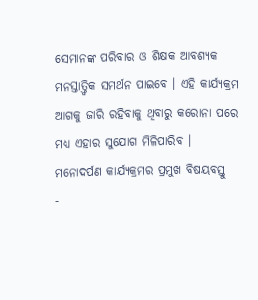ସେମାନଙ୍କ ପରିବାର ଓ ଶିକ୍ଷକ ଆବଶ୍ୟକ ମନସ୍ତାତ୍ତ୍ୱିକ ସମର୍ଥନ ପାଇବେ । ଏହି କାର୍ଯ୍ୟକ୍ରମ ଆଗକୁ ଜାରି ରହିବାକୁ ଥିବାରୁ କରୋନା ପରେ ମଧ୍ୟ ଏହାର ସୁଯୋଗ ମିଳିପାରିବ ।
ମନୋଦର୍ପଣ କାର୍ଯ୍ୟକ୍ରମର ପ୍ରମୁଖ ବିଷୟବସ୍ତୁ
-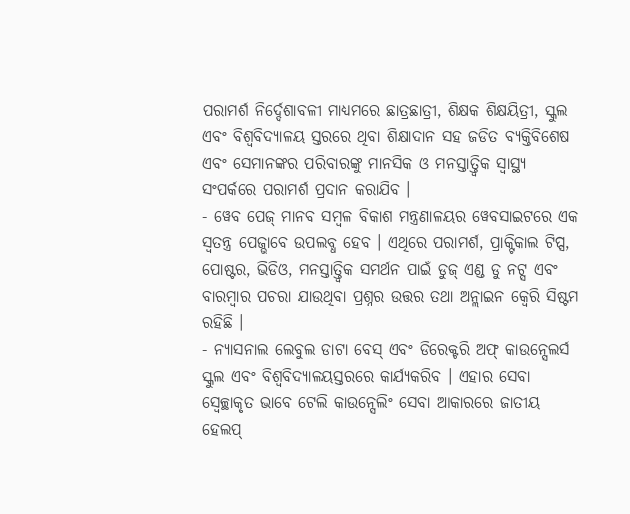ପରାମର୍ଶ ନିର୍ଦ୍ଦେଶାବଳୀ ମାଧ୍ୟମରେ ଛାତ୍ରଛାତ୍ରୀ, ଶିକ୍ଷକ ଶିକ୍ଷୟିତ୍ରୀ, ସ୍କୁଲ ଏବଂ ବିଶ୍ୱବିଦ୍ୟାଳୟ ସ୍ତରରେ ଥିବା ଶିକ୍ଷାଦାନ ସହ ଜଡିତ ବ୍ୟକ୍ତିବିଶେଷ ଏବଂ ସେମାନଙ୍କର ପରିବାରଙ୍କୁ ମାନସିକ ଓ ମନସ୍ତାତ୍ତ୍ୱିକ ସ୍ୱାସ୍ଥ୍ୟ ସଂପର୍କରେ ପରାମର୍ଶ ପ୍ରଦାନ କରାଯିବ ।
- ୱେବ ପେଜ୍ ମାନବ ସମ୍ବଳ ବିକାଶ ମନ୍ତ୍ରଣାଳୟର ୱେବସାଇଟରେ ଏକ ସ୍ୱତନ୍ତ୍ର ପେଜ୍ଭାବେ ଉପଲବ୍ଧ ହେବ । ଏଥିରେ ପରାମର୍ଶ, ପ୍ରାକ୍ଟିକାଲ ଟିପ୍ସ, ପୋଷ୍ଟର, ଭିଡିଓ, ମନସ୍ତାତ୍ତ୍ୱିକ ସମର୍ଥନ ପାଇଁ ଡୁଜ୍ ଏଣ୍ଡ ଡୁ ନଟ୍ସ ଏବଂ ବାରମ୍ବାର ପଚରା ଯାଉଥିବା ପ୍ରଶ୍ନର ଉତ୍ତର ତଥା ଅନ୍ଲାଇନ କ୍ୱେରି ସିଷ୍ଟମ ରହିଛି ।
- ନ୍ୟାସନାଲ ଲେବୁଲ ଡାଟା ବେସ୍ ଏବଂ ଡିରେକ୍ଟରି ଅଫ୍ କାଉନ୍ସେଲର୍ସ ସ୍କୁଲ ଏବଂ ବିଶ୍ୱବିଦ୍ୟାଳୟସ୍ତରରେ କାର୍ଯ୍ୟକରିବ । ଏହାର ସେବା ସ୍ୱେଚ୍ଛାକୃତ ଭାବେ ଟେଲି କାଉନ୍ସେଲିଂ ସେବା ଆକାରରେ ଜାତୀୟ ହେଲପ୍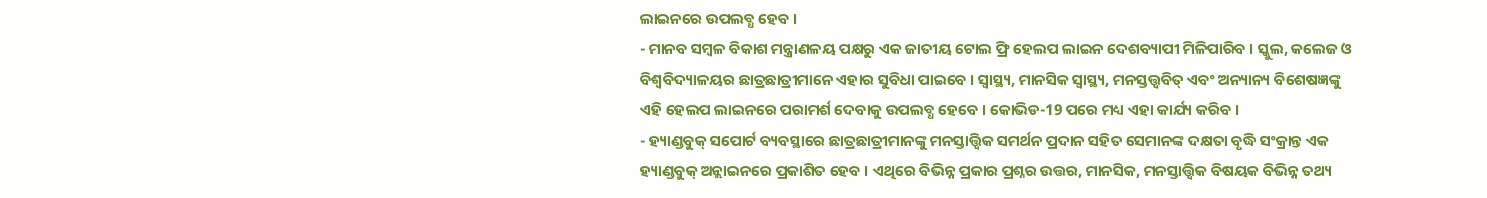ଲାଇନରେ ଉପଲବ୍ଧ ହେବ ।
- ମାନବ ସମ୍ବଳ ବିକାଶ ମନ୍ତ୍ରାଣଳୟ ପକ୍ଷରୁ ଏକ ଜାତୀୟ ଟୋଲ ଫ୍ରି ହେଲପ ଲାଇନ ଦେଶବ୍ୟାପୀ ମିଳିପାରିବ । ସ୍କୁଲ, କଲେଜ ଓ ବିଶ୍ୱବିଦ୍ୟାଳୟର ଛାତ୍ରଛାତ୍ରୀମାନେ ଏହାର ସୁବିଧା ପାଇବେ । ସ୍ୱାସ୍ଥ୍ୟ, ମାନସିକ ସ୍ୱାସ୍ଥ୍ୟ, ମନସ୍ତତ୍ତ୍ୱବିତ୍ ଏବଂ ଅନ୍ୟାନ୍ୟ ବିଶେଷଜ୍ଞଙ୍କୁ ଏହି ହେଲପ ଲାଇନରେ ପରାମର୍ଶ ଦେବାକୁ ଉପଲବ୍ଧ ହେବେ । କୋଭିଡ-19 ପରେ ମଧ୍ୟ ଏହା କାର୍ଯ୍ୟ କରିବ ।
- ହ୍ୟାଣ୍ଡବୁକ୍ ସପୋର୍ଟ ବ୍ୟବସ୍ଥାରେ ଛାତ୍ରଛାତ୍ରୀମାନଙ୍କୁ ମନସ୍ତାତ୍ତ୍ୱିକ ସମର୍ଥନ ପ୍ରଦାନ ସହିତ ସେମାନଙ୍କ ଦକ୍ଷତା ବୃଦ୍ଧି ସଂକ୍ରାନ୍ତ ଏକ ହ୍ୟାଣ୍ଡବୁକ୍ ଅନ୍ଲାଇନରେ ପ୍ରକାଶିତ ହେବ । ଏଥିରେ ବିଭିନ୍ନ ପ୍ରକାର ପ୍ରଶ୍ନର ଉତ୍ତର, ମାନସିକ, ମନସ୍ତାତ୍ତ୍ୱିକ ବିଷୟକ ବିଭିନ୍ନ ତଥ୍ୟ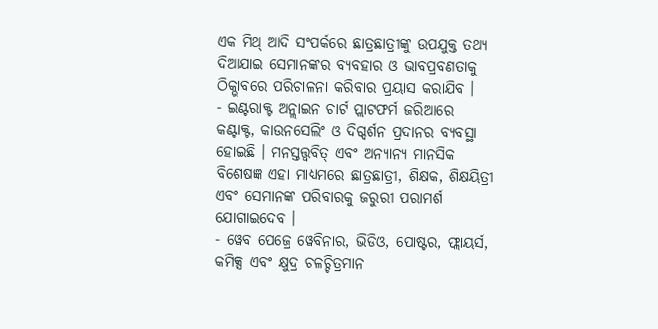ଏକ ମିଥ୍ ଆଦି ସଂପର୍କରେ ଛାତ୍ରଛାତ୍ରୀଙ୍କୁ ଉପଯୁକ୍ତ ତଥ୍ୟ ଦିଆଯାଇ ସେମାନଙ୍କର ବ୍ୟବହାର ଓ ଭାବପ୍ରବଣତାକୁ ଠିକ୍ଭାବରେ ପରିଚାଳନା କରିବାର ପ୍ରୟାସ କରାଯିବ ।
- ଇଣ୍ଟରାକ୍ଟ ଅନ୍ଲାଇନ ଚାର୍ଟ ପ୍ଲାଟଫର୍ମ ଜରିଆରେ କଣ୍ଟାକ୍ଟ, କାଉନସେଲିଂ ଓ ଦିଗ୍ଦର୍ଶନ ପ୍ରଦାନର ବ୍ୟବସ୍ଥା ହୋଇଛି । ମନସ୍ତତ୍ତ୍ୱବିତ୍ ଏବଂ ଅନ୍ୟାନ୍ୟ ମାନସିକ ବିଶେଷଜ୍ଞ ଏହା ମାଧ୍ୟମରେ ଛାତ୍ରଛାତ୍ରୀ, ଶିକ୍ଷକ, ଶିକ୍ଷୟିତ୍ରୀ ଏବଂ ସେମାନଙ୍କ ପରିବାରକୁ ଜରୁରୀ ପରାମର୍ଶ ଯୋଗାଇଦେବ ।
- ୱେବ ପେଜ୍ରେ ୱେବିନାର, ଭିଡିଓ, ପୋଷ୍ଟର, ଫ୍ଲାୟର୍ସ, କମିକ୍ସ ଏବଂ କ୍ଷୁଦ୍ର ଚଳଚ୍ଚିତ୍ରମାନ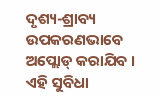ଦୃଶ୍ୟ-ଶ୍ରାବ୍ୟ ଉପକରଣଭାବେ ଅପ୍ଲୋଡ୍ କରାଯିବ । ଏହି ସୁବିଧା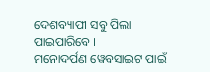ଦେଶବ୍ୟାପୀ ସବୁ ପିଲା ପାଇପାରିବେ ।
ମନୋଦର୍ପଣ ୱେବସାଇଟ ପାଇଁ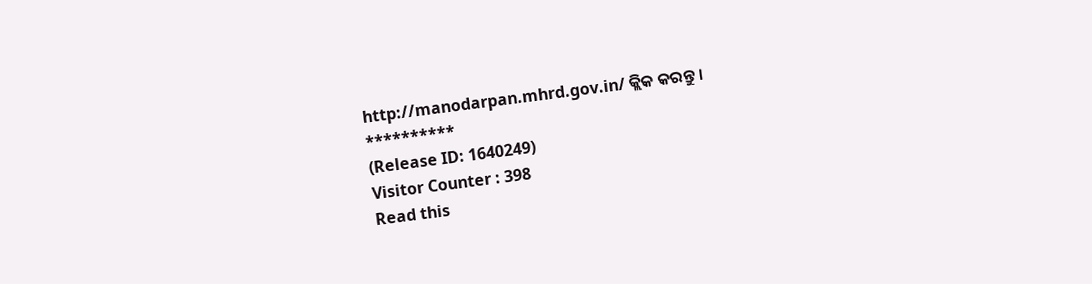http://manodarpan.mhrd.gov.in/ କ୍ଲିକ କରନ୍ତୁ ।
**********
(Release ID: 1640249)
Visitor Counter : 398
Read this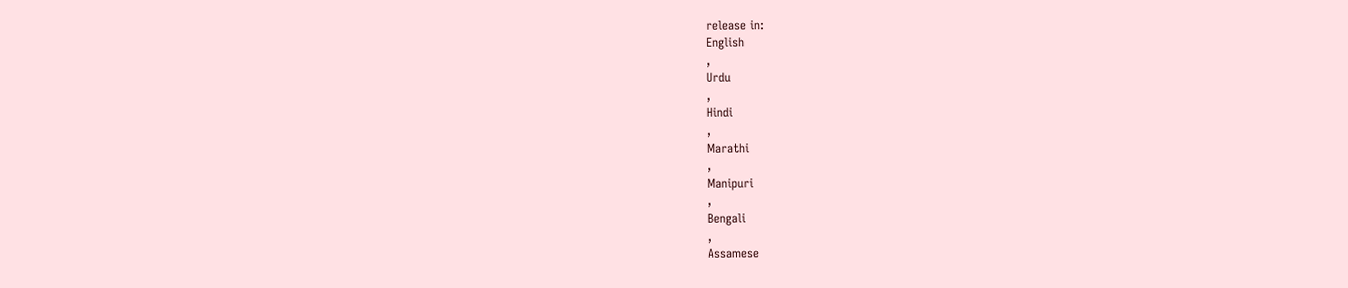release in:
English
,
Urdu
,
Hindi
,
Marathi
,
Manipuri
,
Bengali
,
Assamese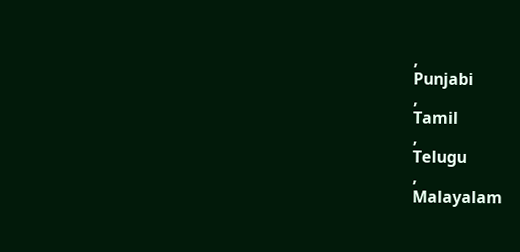,
Punjabi
,
Tamil
,
Telugu
,
Malayalam